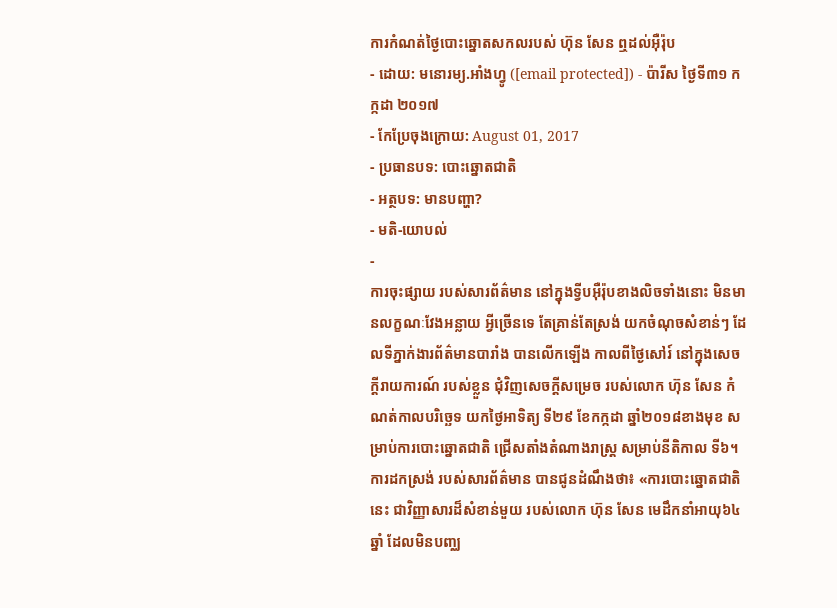ការកំណត់ថ្ងៃបោះឆ្នោតសកលរបស់ ហ៊ុន សែន ឮដល់អ៊ឺរ៉ុប
- ដោយ: មនោរម្យ.អាំងហ្វូ ([email protected]) - ប៉ារីស ថ្ងៃទី៣១ កក្កដា ២០១៧
- កែប្រែចុងក្រោយ: August 01, 2017
- ប្រធានបទ: បោះឆ្នោតជាតិ
- អត្ថបទ: មានបញ្ហា?
- មតិ-យោបល់
-
ការចុះផ្សាយ របស់សារព័ត៌មាន នៅក្នុងទ្វីបអ៊ឺរ៉ុបខាងលិចទាំងនោះ មិនមានលក្ខណៈវែងអន្លាយ អ្វីច្រើនទេ តែគ្រាន់តែស្រង់ យកចំណុចសំខាន់ៗ ដែលទីភ្នាក់ងារព័ត៌មានបារាំង បានលើកឡើង កាលពីថ្ងៃសៅរ៍ នៅក្នុងសេចក្ដីរាយការណ៍ របស់ខ្លួន ជុំវិញសេចក្ដីសម្រេច របស់លោក ហ៊ុន សែន កំណត់កាលបរិច្ឆេទ យកថ្ងៃអាទិត្យ ទី២៩ ខែកក្កដា ឆ្នាំ២០១៨ខាងមុខ សម្រាប់ការបោះឆ្នោតជាតិ ជ្រើសតាំងតំណាងរាស្ត្រ សម្រាប់នីតិកាល ទី៦។
ការដកស្រង់ របស់សារព័ត៌មាន បានជូនដំណឹងថា៖ «ការបោះឆ្នោតជាតិនេះ ជាវិញ្ញាសារដ៏សំខាន់មួយ របស់លោក ហ៊ុន សែន មេដឹកនាំអាយុ៦៤ឆ្នាំ ដែលមិនបញ្ឈ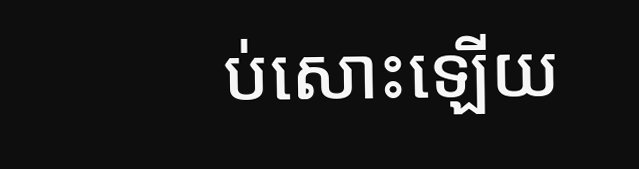ប់សោះឡើយ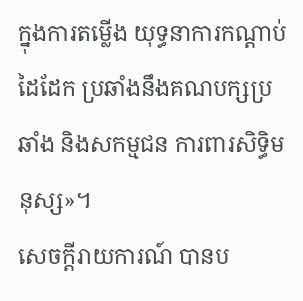ក្នុងការតម្លើង យុទ្ធនាការកណ្ដាប់ដៃដែក ប្រឆាំងនឹងគណបក្សប្រឆាំង និងសកម្មជន ការពារសិទ្ធិមនុស្ស»។
សេចក្ដីរាយការណ៍ បានប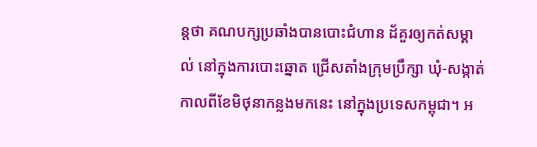ន្តថា គណបក្សប្រឆាំងបានបោះជំហាន ដ័គួរឲ្យកត់សម្គាល់ នៅក្នុងការបោះឆ្នោត ជ្រើសតាំងក្រុមប្រឹក្សា ឃុំ-សង្កាត់ កាលពីខែមិថុនាកន្លងមកនេះ នៅក្នុងប្រទេសកម្ពុជា។ អ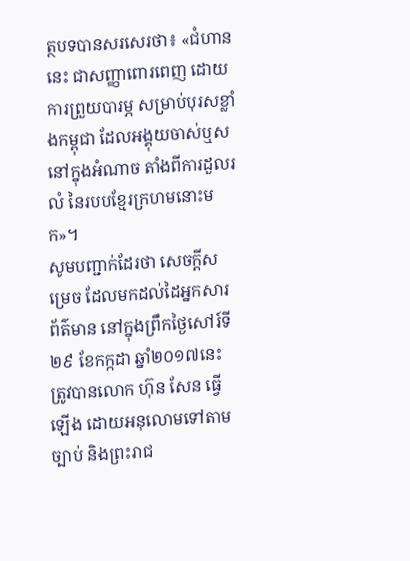ត្ថបទបានសរសេរថា៖ «ជំហាននេះ ជាសញ្ញាពោរពេញ ដោយការព្រួយបារម្ភ សម្រាប់បុរសខ្លាំងកម្ពុជា ដែលអង្គុយចាស់ឬស នៅក្នុងអំណាច តាំងពីការដួលរលំ នៃរបបខ្មែរក្រហមនោះមក»។
សូមបញ្ជាក់ដែរថា សេចក្ដីសម្រេច ដែលមកដល់ដៃអ្នកសារព័ត៌មាន នៅក្នុងព្រឹកថ្ងៃសៅរ៍ទី ២៩ ខែកក្កដា ឆ្នាំ២០១៧នេះ ត្រូវបានលោក ហ៊ុន សែន ធ្វើឡើង ដោយអនុលោមទៅតាម ច្បាប់ និងព្រះរាជ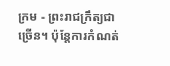ក្រម - ព្រះរាជក្រឹត្យជាច្រើន។ ប៉ុន្តែការកំណត់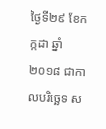ថ្ងៃទី២៩ ខែកក្កដា ឆ្នាំ២០១៨ ជាកាលបរិច្ឆេទ ស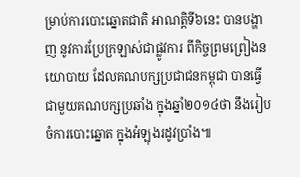ម្រាប់ការបោះឆ្នោតជាតិ អាណត្តិទី៦នេះ បានបង្ហាញ នូវការប្រែក្រឡាស់ជាផ្លូវការ ពីកិច្ចព្រមព្រៀងនយោបាយ ដែលគណបក្សប្រជាជនកម្ពុជា បានធ្វើជាមួយគណបក្សប្រឆាំង ក្នុងឆ្នាំ២០១៤ថា នឹងរៀបចំការបោះឆ្នោត ក្នុងអំឡុងរដូវប្រាំង៕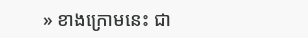» ខាងក្រោមនេះ ជា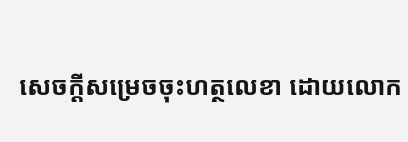សេចក្ដីសម្រេចចុះហត្ថលេខា ដោយលោក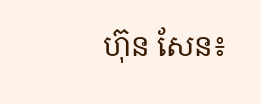ហ៊ុន សែន៖